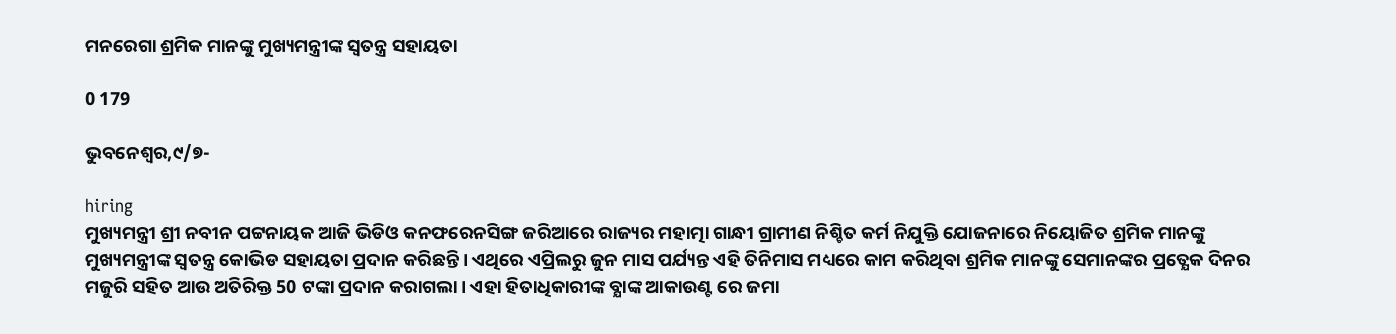ମନରେଗା ଶ୍ରମିକ ମାନଙ୍କୁ ମୁଖ୍ୟମନ୍ତ୍ରୀଙ୍କ ସ୍ଵତନ୍ତ୍ର ସହାୟତା

0 179

ଭୁବନେଶ୍ବର,୯/୭-

hiring
ମୁଖ୍ୟମନ୍ତ୍ରୀ ଶ୍ରୀ ନବୀନ ପଟ୍ଟନାୟକ ଆଜି ଭିଡିଓ କନଫରେନସିଙ୍ଗ ଜରିଆରେ ରାଜ୍ୟର ମହାତ୍ମା ଗାନ୍ଧୀ ଗ୍ରାମୀଣ ନିଶ୍ଚିତ କର୍ମ ନିଯୁକ୍ତି ଯୋଜନାରେ ନିୟୋଜିତ ଶ୍ରମିକ ମାନଙ୍କୁ ମୁଖ୍ୟମନ୍ତ୍ରୀଙ୍କ ସ୍ଵତନ୍ତ୍ର କୋଭିଡ ସହାୟତା ପ୍ରଦାନ କରିଛନ୍ତି । ଏଥିରେ ଏପ୍ରିଲରୁ ଜୁନ ମାସ ପର୍ଯ୍ୟନ୍ତ ଏହି ତିନିମାସ ମଧ୍ୟରେ କାମ କରିଥିବା ଶ୍ରମିକ ମାନଙ୍କୁ ସେମାନଙ୍କର ପ୍ରତ୍ଯେକ ଦିନର ମଜୁରି ସହିତ ଆଉ ଅତିରିକ୍ତ 50 ଟଙ୍କା ପ୍ରଦାନ କରାଗଲା। ଏହା ହିତାଧିକାରୀଙ୍କ ବ୍ଯାଙ୍କ ଆକାଉଣ୍ଟ ରେ ଜମା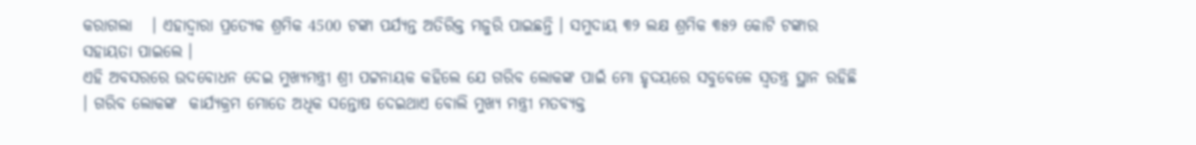କରାଗଲା   । ଏହାଦ୍ବାରା ପ୍ରତ୍ଯେକ ଶ୍ରମିକ 4500 ଟଙ୍କା ପର୍ଯ୍ୟନ୍ତ ଅତିରିକ୍ତ ମଜୁରି ପାଇଛନ୍ତି । ସମୁଦାୟ ୩୨ ଲକ୍ଷ ଶ୍ରମିକ ୩୫୨ କୋଟି ଟଙ୍କାର ସହାୟତା ପାଇଲେ ।
ଏହି ଅବସରରେ ଉଦବୋଧନ ଦେଇ ମୁଖ୍ୟମନ୍ତ୍ରୀ ଶ୍ରୀ ପଟ୍ଟନାୟକ କହିଲେ ଯେ ଗରିବ ଲୋକଙ୍କ ପାଇଁ ମୋ ହୃଦୟରେ ସବୁବେଳେ ସ୍ଵତନ୍ତ୍ର ସ୍ଥାନ ରହିଛି । ଗରିବ ଲୋକଙ୍କ  କାର୍ଯ୍ୟକ୍ରମ ମୋତେ ଅଧିକ ସନ୍ତୋଷ ଦେଇଥାଏ ବୋଲି ମୁଖ୍ୟ ମନ୍ତ୍ରୀ ମତବ୍ୟକ୍ତ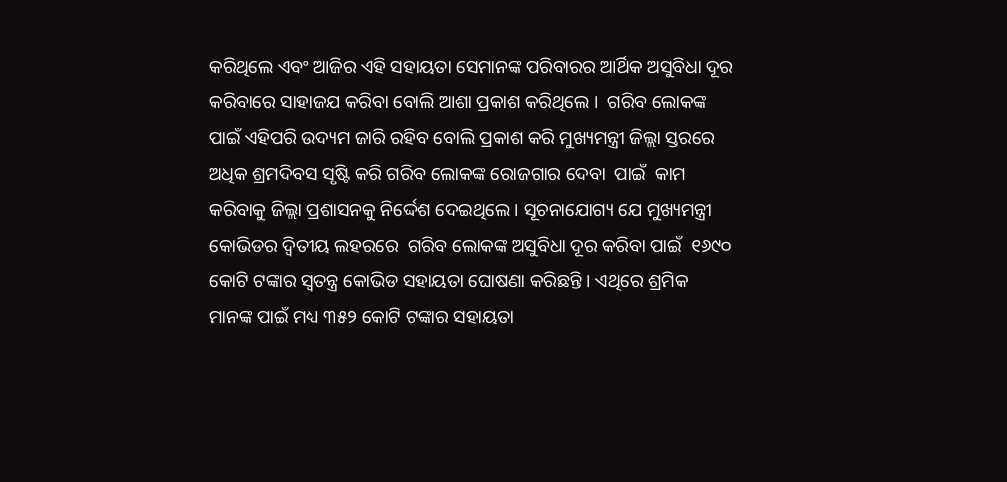କରିଥିଲେ ଏବଂ ଆଜିର ଏହି ସହାୟତା ସେମାନଙ୍କ ପରିବାରର ଆର୍ଥିକ ଅସୁବିଧା ଦୂର କରିବାରେ ସାହାଜଯ କରିବା ବୋଲି ଆଶା ପ୍ରକାଶ କରିଥିଲେ ।  ଗରିବ ଲୋକଙ୍କ ପାଇଁ ଏହିପରି ଉଦ୍ୟମ ଜାରି ରହିବ ବୋଲି ପ୍ରକାଶ କରି ମୁଖ୍ୟମନ୍ତ୍ରୀ ଜିଲ୍ଲା ସ୍ତରରେ ଅଧିକ ଶ୍ରମଦିବସ ସୃଷ୍ଟି କରି ଗରିବ ଲୋକଙ୍କ ରୋଜଗାର ଦେବା  ପାଇଁ  କାମ କରିବାକୁ ଜିଲ୍ଲା ପ୍ରଶାସନକୁ ନିର୍ଦ୍ଦେଶ ଦେଇଥିଲେ । ସୂଚନାଯୋଗ୍ୟ ଯେ ମୁଖ୍ୟମନ୍ତ୍ରୀ କୋଭିଡର ଦ୍ଵିତୀୟ ଲହରରେ  ଗରିବ ଲୋକଙ୍କ ଅସୁବିଧା ଦୂର କରିବା ପାଇଁ  ୧୬୯୦ କୋଟି ଟଙ୍କାର ସ୍ଵତନ୍ତ୍ର କୋଭିଡ ସହାୟତା ଘୋଷଣା କରିଛନ୍ତି । ଏଥିରେ ଶ୍ରମିକ ମାନଙ୍କ ପାଇଁ ମଧ୍ୟ ୩୫୨ କୋଟି ଟଙ୍କାର ସହାୟତା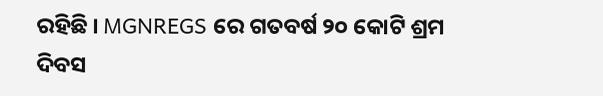ରହିଛି । MGNREGS ରେ ଗତବର୍ଷ ୨୦ କୋଟି ଶ୍ରମ ଦିବସ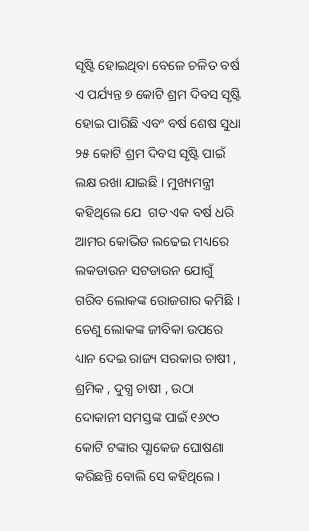ସୃଷ୍ଟି ହୋଇଥିବା ବେଳେ ଚଳିତ ବର୍ଷ ଏ ପର୍ଯ୍ୟନ୍ତ ୭ କୋଟି ଶ୍ରମ ଦିବସ ସୃଷ୍ଟି ହୋଇ ପାରିଛି ଏବଂ ବର୍ଷ ଶେଷ ସୁଧା ୨୫ କୋଟି ଶ୍ରମ ଦିବସ ସୃଷ୍ଟି ପାଇଁ ଲକ୍ଷ ରଖା ଯାଇଛି । ମୁଖ୍ୟମନ୍ତ୍ରୀ କହିଥିଲେ ଯେ  ଗତ ଏକ ବର୍ଷ ଧରି ଆମର କୋଭିଡ ଲଢେଇ ମଧ୍ୟରେ ଲକଡାଉନ ସଟଡାଉନ ଯୋଗୁଁ ଗରିବ ଲୋକଙ୍କ ରୋଜଗାର କମିଛି । ତେଣୁ ଲୋକଙ୍କ ଜୀବିକା ଉପରେ ଧ୍ୟାନ ଦେଇ ରାଜ୍ୟ ସରକାର ଚାଷୀ , ଶ୍ରମିକ , ଦୁଗ୍ଧ ଚାଷୀ , ଉଠା ଦୋକାନୀ ସମସ୍ତଙ୍କ ପାଇଁ ୧୬୯୦ କୋଟି ଟଙ୍କାର ପ୍ଯାକେଜ ଘୋଷଣା କରିଛନ୍ତି ବୋଲି ସେ କହିଥିଲେ ।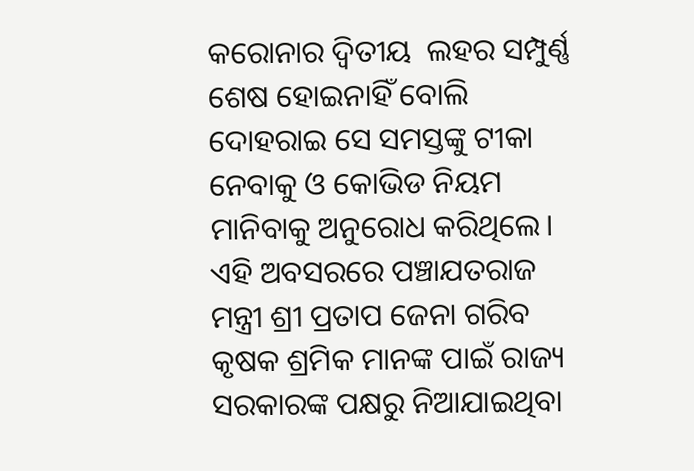କରୋନାର ଦ୍ଵିତୀୟ  ଲହର ସମ୍ପୁର୍ଣ୍ଣ ଶେଷ ହୋଇନାହିଁ ବୋଲି ଦୋହରାଇ ସେ ସମସ୍ତଙ୍କୁ ଟୀକା ନେବାକୁ ଓ କୋଭିଡ ନିୟମ ମାନିବାକୁ ଅନୁରୋଧ କରିଥିଲେ।
ଏହି ଅବସରରେ ପଞ୍ଚାଯତରାଜ ମନ୍ତ୍ରୀ ଶ୍ରୀ ପ୍ରତାପ ଜେନା ଗରିବ  କୃଷକ ଶ୍ରମିକ ମାନଙ୍କ ପାଇଁ ରାଜ୍ୟ ସରକାରଙ୍କ ପକ୍ଷରୁ ନିଆଯାଇଥିବା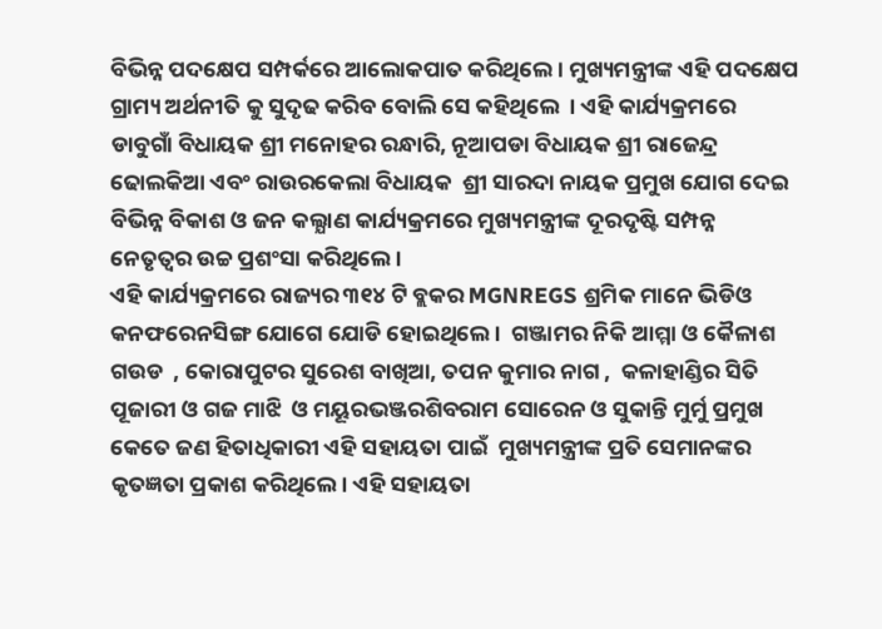ବିଭିନ୍ନ ପଦକ୍ଷେପ ସମ୍ପର୍କରେ ଆଲୋକପାତ କରିଥିଲେ । ମୁଖ୍ୟମନ୍ତ୍ରୀଙ୍କ ଏହି ପଦକ୍ଷେପ ଗ୍ରାମ୍ୟ ଅର୍ଥନୀତି କୁ ସୁଦୃଢ କରିବ ବୋଲି ସେ କହିଥିଲେ  । ଏହି କାର୍ଯ୍ୟକ୍ରମରେ ଡାବୁଗାଁ ବିଧାୟକ ଶ୍ରୀ ମନୋହର ରନ୍ଧାରି, ନୂଆପଡା ବିଧାୟକ ଶ୍ରୀ ରାଜେନ୍ଦ୍ର ଢୋଲକିଆ ଏବଂ ରାଉରକେଲା ବିଧାୟକ  ଶ୍ରୀ ସାରଦା ନାୟକ ପ୍ରମୁଖ ଯୋଗ ଦେଇ ବିଭିନ୍ନ ବିକାଶ ଓ ଜନ କଲ୍ଯାଣ କାର୍ଯ୍ୟକ୍ରମରେ ମୁଖ୍ୟମନ୍ତ୍ରୀଙ୍କ ଦୂରଦୃଷ୍ଟି ସମ୍ପନ୍ନ ନେତୃତ୍ବର ଉଚ୍ଚ ପ୍ରଶଂସା କରିଥିଲେ ।
ଏହି କାର୍ଯ୍ୟକ୍ରମରେ ରାଜ୍ୟର ୩୧୪ ଟି ବ୍ଲକର MGNREGS ଶ୍ରମିକ ମାନେ ଭିଡିଓ କନଫରେନସିଙ୍ଗ ଯୋଗେ ଯୋଡି ହୋଇଥିଲେ ।  ଗଞ୍ଜାମର ନିକି ଆମ୍ମା ଓ କୈଳାଶ ଗଉଡ  , କୋରାପୁଟର ସୁରେଶ ବାଖିଆ, ତପନ କୁମାର ନାଗ ,  କଳାହାଣ୍ଡିର ସିତି ପୂଜାରୀ ଓ ଗଜ ମାଝି  ଓ ମୟୂରଭଞ୍ଜରଶିବରାମ ସୋରେନ ଓ ସୁକାନ୍ତି ମୁର୍ମୁ ପ୍ରମୁଖ କେତେ ଜଣ ହିତାଧିକାରୀ ଏହି ସହାୟତା ପାଇଁ  ମୁଖ୍ୟମନ୍ତ୍ରୀଙ୍କ ପ୍ରତି ସେମାନଙ୍କର କୃତଜ୍ଞତା ପ୍ରକାଶ କରିଥିଲେ। ଏହି ସହାୟତା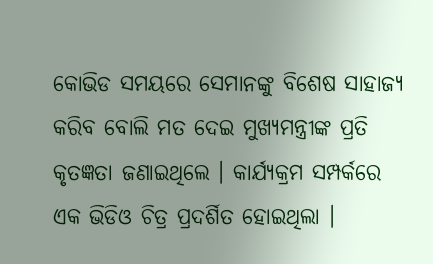କୋଭିଡ ସମୟରେ ସେମାନଙ୍କୁ ବିଶେଷ ସାହାଜ୍ଯ କରିବ ବୋଲି ମତ ଦେଇ ମୁଖ୍ୟମନ୍ତ୍ରୀଙ୍କ ପ୍ରତି କୃତଜ୍ଞତା ଜଣାଇଥିଲେ । କାର୍ଯ୍ୟକ୍ରମ ସମ୍ପର୍କରେ ଏକ ଭିଡିଓ ଚିତ୍ର ପ୍ରଦର୍ଶିତ ହୋଇଥିଲା ।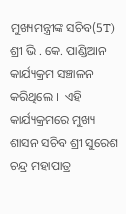ମୁଖ୍ୟମନ୍ତ୍ରୀଙ୍କ ସଚିବ(5T) ଶ୍ରୀ ଭି . କେ. ପାଣ୍ଡିଆନ କାର୍ଯ୍ୟକ୍ରମ ସଞ୍ଚାଳନ କରିଥିଲେ ।  ଏହି  କାର୍ଯ୍ୟକ୍ରମରେ ମୁଖ୍ୟ ଶାସନ ସଚିବ ଶ୍ରୀ ସୁରେଶ ଚନ୍ଦ୍ର ମହାପାତ୍ର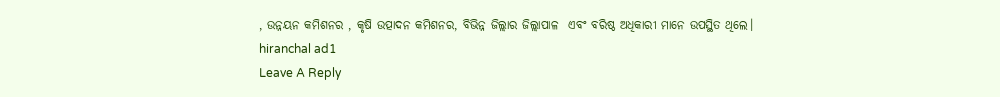, ଉନ୍ନୟନ କମିଶନର , କୃଷି ଉତ୍ପାଦନ କମିଶନର, ବିଭିନ୍ନ ଜିଲ୍ଲାର ଜିଲ୍ଲାପାଳ  ଏବଂ ବରିଷ୍ଠ ଅଧିକାରୀ ମାନେ ଉପସ୍ଥିତ ଥିଲେ।
hiranchal ad1
Leave A Reply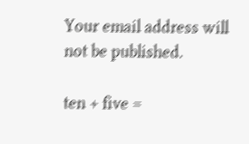Your email address will not be published.

ten + five =